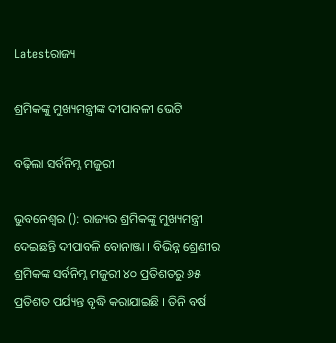Latestରାଜ୍ୟ

ଶ୍ରମିକଙ୍କୁ ମୁଖ୍ୟମନ୍ତ୍ରୀଙ୍କ ଦୀପାବଳୀ ଭେଟି

ବଢ଼ିଲା ସର୍ବନିମ୍ନ ମଜୁରୀ

ଭୁବନେଶ୍ୱର (): ରାଜ୍ୟର ଶ୍ରମିକଙ୍କୁ ମୁଖ୍ୟମନ୍ତ୍ରୀ ଦେଇଛନ୍ତି ଦୀପାବଳି ବୋନାଞ୍ଜା । ବିଭିନ୍ନ ଶ୍ରେଣୀର ଶ୍ରମିକଙ୍କ ସର୍ବନିମ୍ନ ମଜୁରୀ ୪୦ ପ୍ରତିଶତରୁ ୬୫ ପ୍ରତିଶତ ପର୍ଯ୍ୟନ୍ତ ବୃଦ୍ଧି କରାଯାଇଛି । ତିନି ବର୍ଷ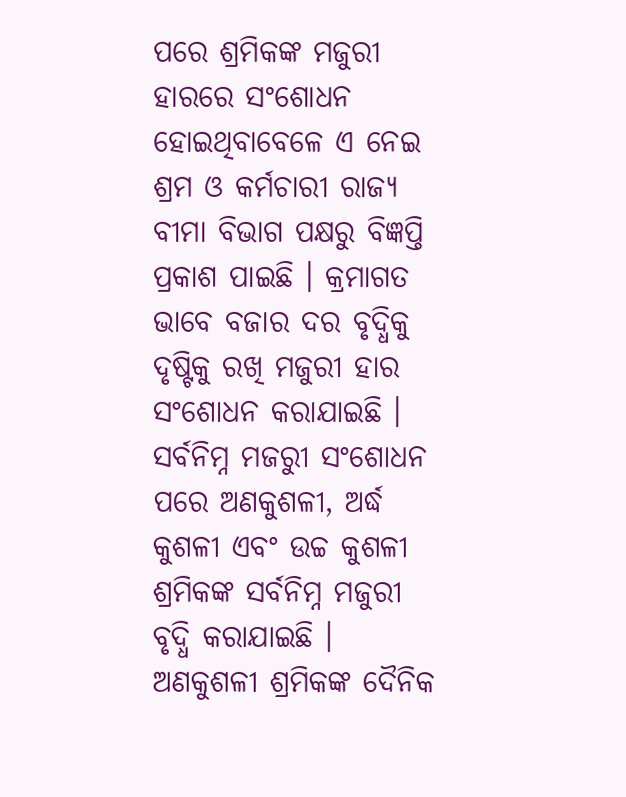ପରେ ଶ୍ରମିକଙ୍କ ମଜୁରୀ ହାରରେ ସଂଶୋଧନ ହୋଇଥିବାବେଳେ ଏ ନେଇ ଶ୍ରମ ଓ କର୍ମଚାରୀ ରାଜ୍ୟ ବୀମା ବିଭାଗ ପକ୍ଷରୁ ବିଜ୍ଞପ୍ତି ପ୍ରକାଶ ପାଇଛି । କ୍ରମାଗତ ଭାବେ ବଜାର ଦର ବୃଦ୍ଧିକୁ ଦୃଷ୍ଟିକୁ ରଖି ମଜୁରୀ ହାର ସଂଶୋଧନ କରାଯାଇଛି ।
ସର୍ବନିମ୍ନ ମଜରୁୀ ସଂଶୋଧନ ପରେ ଅଣକୁଶଳୀ, ଅର୍ଦ୍ଧ କୁଶଳୀ ଏବଂ ଉଚ୍ଚ କୁଶଳୀ ଶ୍ରମିକଙ୍କ ସର୍ବନିମ୍ନ ମଜୁରୀ ବୃଦ୍ଧି କରାଯାଇଛି । ଅଣକୁଶଳୀ ଶ୍ରମିକଙ୍କ ଦୈନିକ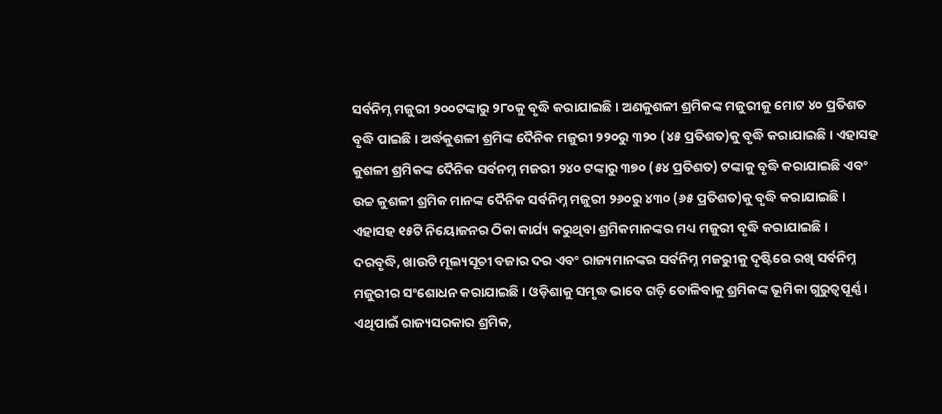ସର୍ବନିମ୍ନ ମଜୁରୀ ୨୦୦ଟଙ୍କାରୁ ୨୮୦କୁ ବୃଦ୍ଧି କରାଯାଇଛି । ଅଣକୁଶଳୀ ଶ୍ରମିକଙ୍କ ମଜୁରୀକୁ ମୋଟ ୪୦ ପ୍ରତିଶତ ବୃଦ୍ଧି ପାଇଛି । ଅର୍ଦ୍ଧକୁଶଳୀ ଶ୍ରମିଙ୍କ ଦୈନିକ ମଜୁରୀ ୨୨୦ରୁ ୩୨୦ (୪୫ ପ୍ରତିଶତ)କୁ ବୃଦ୍ଧି କରାଯାଇଛି । ଏହାସହ କୁଶଳୀ ଶ୍ରମିକଙ୍କ ଦୈନିକ ସର୍ବନମ୍ନ ମଜରୀ ୨୪୦ ଟଙ୍କାରୁ ୩୭୦ (୫୪ ପ୍ରତିଶତ) ଟଙ୍କାକୁ ବୃଦ୍ଧି କରାଯାଇଛି ଏବଂ ଉଚ୍ଚ କୁଶଳୀ ଶ୍ରମିକ ମାନଙ୍କ ଦୈନିକ ସର୍ବନିମ୍ନ ମଜୁରୀ ୨୬୦ରୁ ୪୩୦ (୬୫ ପ୍ରତିଶତ)କୁ ବୃଦ୍ଧି କରାଯାଇଛି । ଏହାସହ ୧୫ଟି ନିୟୋଜନର ଠିକା କାର୍ଯ୍ୟ କରୁଥିବା ଶ୍ରମିକମାନଙ୍କର ମଧ୍ୟ ମଜୁରୀ ବୃଦ୍ଧି କରାଯାଇଛି ।
ଦରବୃଦ୍ଧି, ଖାଉଟି ମୂଲ୍ୟସୂଚୀ ବଜାର ଦର ଏବଂ ରାଜ୍ୟମାନଙ୍କର ସର୍ବନିମ୍ନ ମଜରୁୀକୁ ଦୃଷ୍ଟିରେ ରଖି ସର୍ବନିମ୍ନ ମଜୁରୀର ସଂଶୋଧନ କରାଯାଇଛି । ଓଡ଼ିଶାକୁ ସମୃଦ୍ଧ ଭାବେ ଗତ଼ି ତୋଳିବାକୁ ଶ୍ରମିକଙ୍କ ଭୂମିକା ଗୁରୁତ୍ୱପୂର୍ଣ୍ଣ । ଏଥିପାଇଁ ରାଜ୍ୟସରକାର ଶ୍ରମିକ,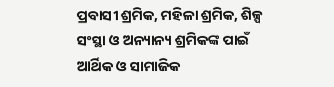ପ୍ରବାସୀ ଶ୍ରମିକ, ମହିଳା ଶ୍ରମିକ, ଶିଳ୍ପ ସଂସ୍ଥା ଓ ଅନ୍ୟାନ୍ୟ ଶ୍ରମିକଙ୍କ ପାଇଁ ଆର୍ଥିକ ଓ ସାମାଜିକ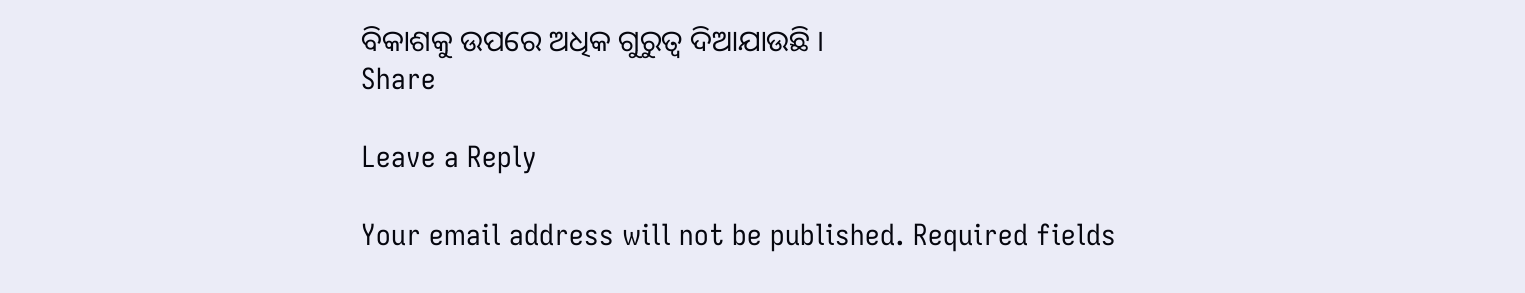ବିକାଶକୁ ଉପରେ ଅଧିକ ଗୁରୁତ୍ୱ ଦିଆଯାଉଛି ।
Share

Leave a Reply

Your email address will not be published. Required fields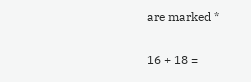are marked *

16 + 18 =